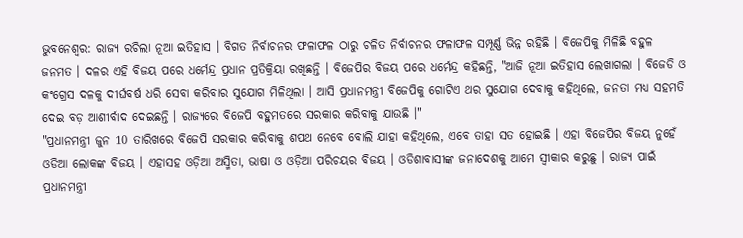ଭୁବନେଶ୍ବର: ରାଜ୍ୟ ରଚିଲା ନୂଆ ଇତିହାସ । ବିଗତ ନିର୍ବାଚନର ଫଳାଫଳ ଠାରୁ ଚଳିତ ନିର୍ବାଚନର ଫଳାଫଳ ସମ୍ପୂର୍ଣ୍ଣ ଭିନ୍ନ ରହିଛି । ବିଜେପିକୁ ମିଳିଛି ବହୁଳ ଜନମତ । ଦଳର ଏହି ବିଜୟ ପରେ ଧର୍ମେନ୍ଦ୍ର ପ୍ରଧାନ ପ୍ରତିକ୍ରିୟା ରଖିଛନ୍ତି । ବିଜେପିର ବିଜୟ ପରେ ଧର୍ମେନ୍ଦ୍ର କହିଛନ୍ତି, "ଆଜି ନୂଆ ଇତିହାସ ଲେଖାଗଲା । ବିଜେଡି ଓ କଂଗ୍ରେସ ଦଳକୁ ଦୀର୍ଘବର୍ଷ ଧରି ସେବା କରିବାର ସୁଯୋଗ ମିଳିଥିଲା । ଆସି ପ୍ରଧାନମନ୍ତ୍ରୀ ବିଜେପିକୁ ଗୋଟିଏ ଥର ସୁଯୋଗ ଦେବାକୁ କହିଥିଲେ, ଜନତା ମଧ୍ୟ ସହମତି ଦେଇ ବଡ଼ ଆଶୀର୍ବାଦ ଦେଇଛନ୍ତି । ରାଜ୍ୟରେ ବିଜେପି ବହୁମତରେ ସରକାର କରିବାକୁ ଯାଉଛି ।"
"ପ୍ରଧାନମନ୍ତ୍ରୀ ଜୁନ 10 ତାରିଖରେ ବିଜେପି ସରକାର କରିବାକୁ ଶପଥ ନେବେ ବୋଲି ଯାହା କହିଥିଲେ, ଏବେ ତାହା ସତ ହୋଇଛି । ଏହା ବିଜେପିର ବିଜୟ ନୁହେଁ ଓଡିଆ ଲୋକଙ୍କ ବିଜୟ । ଏହାସହ ଓଡ଼ିଆ ଅସ୍ମିତା, ଭାଷା ଓ ଓଡ଼ିଆ ପରିଚୟର ବିଜୟ । ଓଡିଶାବାସୀଙ୍କ ଜନାଦେଶକୁ ଆମେ ସ୍ୱୀକାର କରୁଛୁ । ରାଜ୍ୟ ପାଇଁ ପ୍ରଧାନମନ୍ତ୍ରୀ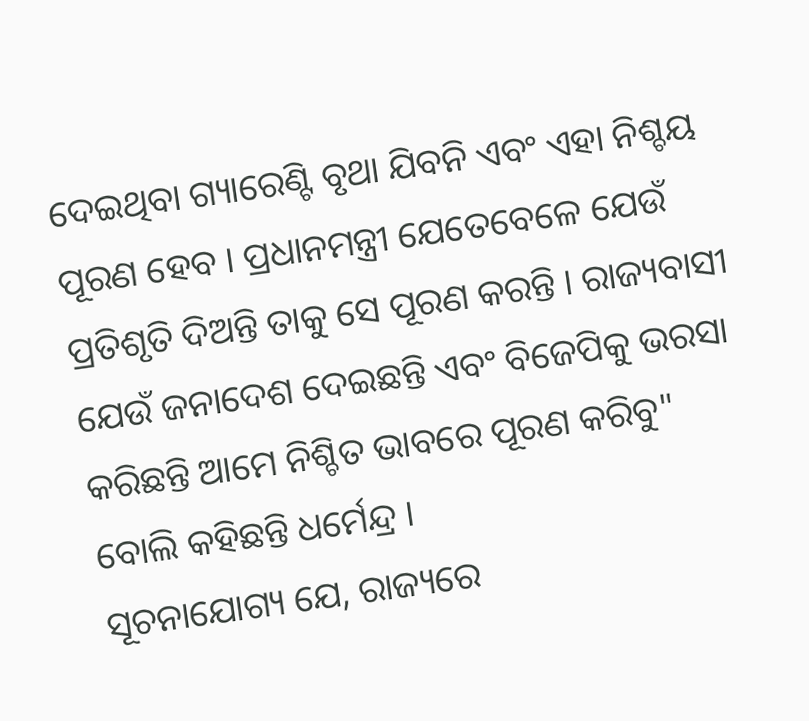ଦେଇଥିବା ଗ୍ୟାରେଣ୍ଟି ବୃଥା ଯିବନି ଏବଂ ଏହା ନିଶ୍ଚୟ ପୂରଣ ହେବ । ପ୍ରଧାନମନ୍ତ୍ରୀ ଯେତେବେଳେ ଯେଉଁ ପ୍ରତିଶୃତି ଦିଅନ୍ତି ତାକୁ ସେ ପୂରଣ କରନ୍ତି । ରାଜ୍ୟବାସୀ ଯେଉଁ ଜନାଦେଶ ଦେଇଛନ୍ତି ଏବଂ ବିଜେପିକୁ ଭରସା କରିଛନ୍ତି ଆମେ ନିଶ୍ଚିତ ଭାବରେ ପୂରଣ କରିବୁ" ବୋଲି କହିଛନ୍ତି ଧର୍ମେନ୍ଦ୍ର ।
ସୂଚନାଯୋଗ୍ୟ ଯେ, ରାଜ୍ୟରେ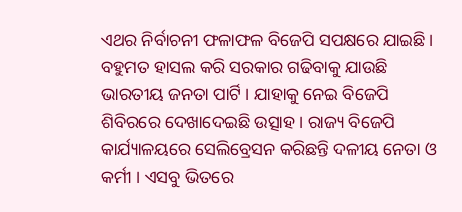ଏଥର ନିର୍ବାଚନୀ ଫଳାଫଳ ବିଜେପି ସପକ୍ଷରେ ଯାଇଛି । ବହୁମତ ହାସଲ କରି ସରକାର ଗଢିବାକୁ ଯାଉଛି ଭାରତୀୟ ଜନତା ପାର୍ଟି । ଯାହାକୁ ନେଇ ବିଜେପି ଶିବିରରେ ଦେଖାଦେଇଛି ଉତ୍ସାହ । ରାଜ୍ୟ ବିଜେପି କାର୍ଯ୍ୟାଳୟରେ ସେଲିବ୍ରେସନ କରିଛନ୍ତି ଦଳୀୟ ନେତା ଓ କର୍ମୀ । ଏସବୁ ଭିତରେ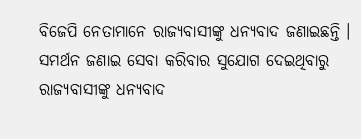ବିଜେପି ନେତାମାନେ ରାଜ୍ୟବାସୀଙ୍କୁ ଧନ୍ୟବାଦ ଜଣାଇଛନ୍ତି । ସମର୍ଥନ ଜଣାଇ ସେବା କରିବାର ସୁଯୋଗ ଦେଇଥିବାରୁ ରାଜ୍ୟବାସୀଙ୍କୁ ଧନ୍ୟବାଦ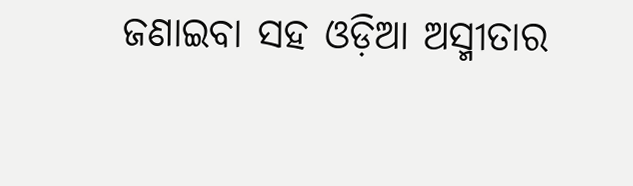ଜଣାଇବା ସହ ଓଡ଼ିଆ ଅସ୍ମୀତାର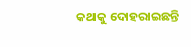କଥାକୁ ଦୋହରାଇଛନ୍ତି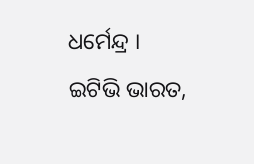ଧର୍ମେନ୍ଦ୍ର ।
ଇଟିଭି ଭାରତ,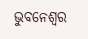ଭୁବନେଶ୍ବର